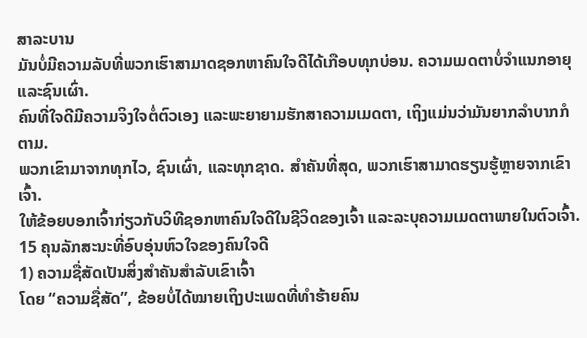ສາລະບານ
ມັນບໍ່ມີຄວາມລັບທີ່ພວກເຮົາສາມາດຊອກຫາຄົນໃຈດີໄດ້ເກືອບທຸກບ່ອນ. ຄວາມເມດຕາບໍ່ຈຳແນກອາຍຸ ແລະຊົນເຜົ່າ.
ຄົນທີ່ໃຈດີມີຄວາມຈິງໃຈຕໍ່ຕົວເອງ ແລະພະຍາຍາມຮັກສາຄວາມເມດຕາ, ເຖິງແມ່ນວ່າມັນຍາກລຳບາກກໍຕາມ.
ພວກເຂົາມາຈາກທຸກໄວ, ຊົນເຜົ່າ, ແລະທຸກຊາດ. ສໍາຄັນທີ່ສຸດ, ພວກເຮົາສາມາດຮຽນຮູ້ຫຼາຍຈາກເຂົາເຈົ້າ.
ໃຫ້ຂ້ອຍບອກເຈົ້າກ່ຽວກັບວິທີຊອກຫາຄົນໃຈດີໃນຊີວິດຂອງເຈົ້າ ແລະລະບຸຄວາມເມດຕາພາຍໃນຕົວເຈົ້າ.
15 ຄຸນລັກສະນະທີ່ອົບອຸ່ນຫົວໃຈຂອງຄົນໃຈດີ
1) ຄວາມຊື່ສັດເປັນສິ່ງສຳຄັນສຳລັບເຂົາເຈົ້າ
ໂດຍ “ຄວາມຊື່ສັດ”, ຂ້ອຍບໍ່ໄດ້ໝາຍເຖິງປະເພດທີ່ທຳຮ້າຍຄົນ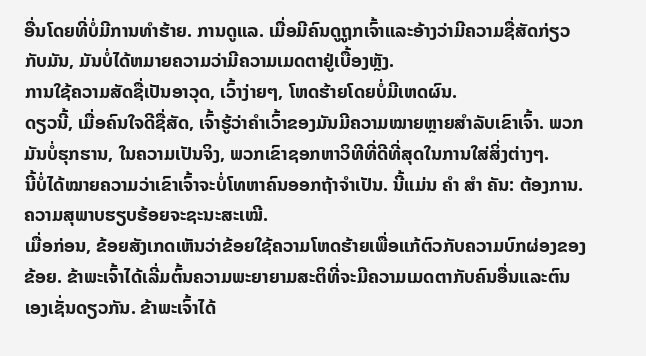ອື່ນໂດຍທີ່ບໍ່ມີການທຳຮ້າຍ. ການດູແລ. ເມື່ອມີຄົນດູຖູກເຈົ້າແລະອ້າງວ່າມີຄວາມຊື່ສັດກ່ຽວກັບມັນ, ມັນບໍ່ໄດ້ຫມາຍຄວາມວ່າມີຄວາມເມດຕາຢູ່ເບື້ອງຫຼັງ.
ການໃຊ້ຄວາມສັດຊື່ເປັນອາວຸດ, ເວົ້າງ່າຍໆ, ໂຫດຮ້າຍໂດຍບໍ່ມີເຫດຜົນ.
ດຽວນີ້, ເມື່ອຄົນໃຈດີຊື່ສັດ, ເຈົ້າຮູ້ວ່າຄຳເວົ້າຂອງມັນມີຄວາມໝາຍຫຼາຍສຳລັບເຂົາເຈົ້າ. ພວກມັນບໍ່ຮຸກຮານ, ໃນຄວາມເປັນຈິງ, ພວກເຂົາຊອກຫາວິທີທີ່ດີທີ່ສຸດໃນການໃສ່ສິ່ງຕ່າງໆ.
ນີ້ບໍ່ໄດ້ໝາຍຄວາມວ່າເຂົາເຈົ້າຈະບໍ່ໂທຫາຄົນອອກຖ້າຈຳເປັນ. ນີ້ແມ່ນ ຄຳ ສຳ ຄັນ: ຕ້ອງການ. ຄວາມສຸພາບຮຽບຮ້ອຍຈະຊະນະສະເໝີ.
ເມື່ອກ່ອນ, ຂ້ອຍສັງເກດເຫັນວ່າຂ້ອຍໃຊ້ຄວາມໂຫດຮ້າຍເພື່ອແກ້ຕົວກັບຄວາມບົກຜ່ອງຂອງຂ້ອຍ. ຂ້າພະເຈົ້າໄດ້ເລີ່ມຕົ້ນຄວາມພະຍາຍາມສະຕິທີ່ຈະມີຄວາມເມດຕາກັບຄົນອື່ນແລະຕົນເອງເຊັ່ນດຽວກັນ. ຂ້າພະເຈົ້າໄດ້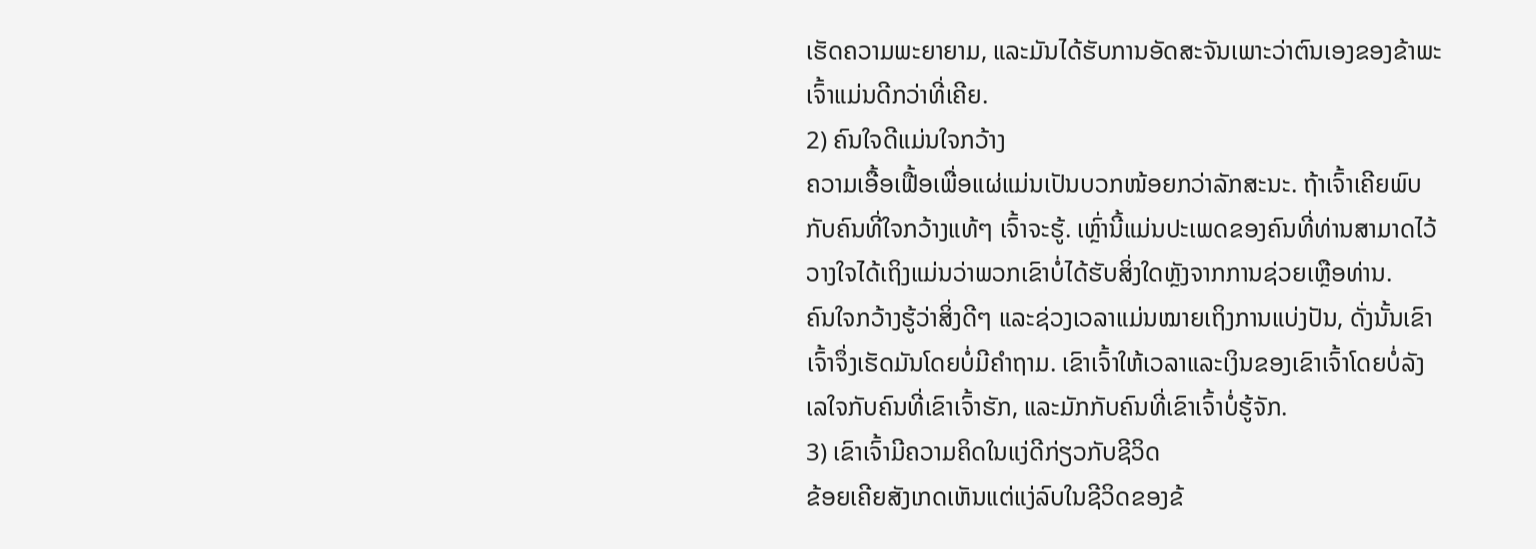ເຮັດຄວາມພະຍາຍາມ, ແລະມັນໄດ້ຮັບການອັດສະຈັນເພາະວ່າຕົນເອງຂອງຂ້າພະເຈົ້າແມ່ນດີກວ່າທີ່ເຄີຍ.
2) ຄົນໃຈດີແມ່ນໃຈກວ້າງ
ຄວາມເອື້ອເຟື້ອເພື່ອແຜ່ແມ່ນເປັນບວກໜ້ອຍກວ່າລັກສະນະ. ຖ້າເຈົ້າເຄີຍພົບກັບຄົນທີ່ໃຈກວ້າງແທ້ໆ ເຈົ້າຈະຮູ້. ເຫຼົ່ານີ້ແມ່ນປະເພດຂອງຄົນທີ່ທ່ານສາມາດໄວ້ວາງໃຈໄດ້ເຖິງແມ່ນວ່າພວກເຂົາບໍ່ໄດ້ຮັບສິ່ງໃດຫຼັງຈາກການຊ່ວຍເຫຼືອທ່ານ.
ຄົນໃຈກວ້າງຮູ້ວ່າສິ່ງດີໆ ແລະຊ່ວງເວລາແມ່ນໝາຍເຖິງການແບ່ງປັນ, ດັ່ງນັ້ນເຂົາເຈົ້າຈຶ່ງເຮັດມັນໂດຍບໍ່ມີຄຳຖາມ. ເຂົາເຈົ້າໃຫ້ເວລາແລະເງິນຂອງເຂົາເຈົ້າໂດຍບໍ່ລັງເລໃຈກັບຄົນທີ່ເຂົາເຈົ້າຮັກ, ແລະມັກກັບຄົນທີ່ເຂົາເຈົ້າບໍ່ຮູ້ຈັກ.
3) ເຂົາເຈົ້າມີຄວາມຄິດໃນແງ່ດີກ່ຽວກັບຊີວິດ
ຂ້ອຍເຄີຍສັງເກດເຫັນແຕ່ແງ່ລົບໃນຊີວິດຂອງຂ້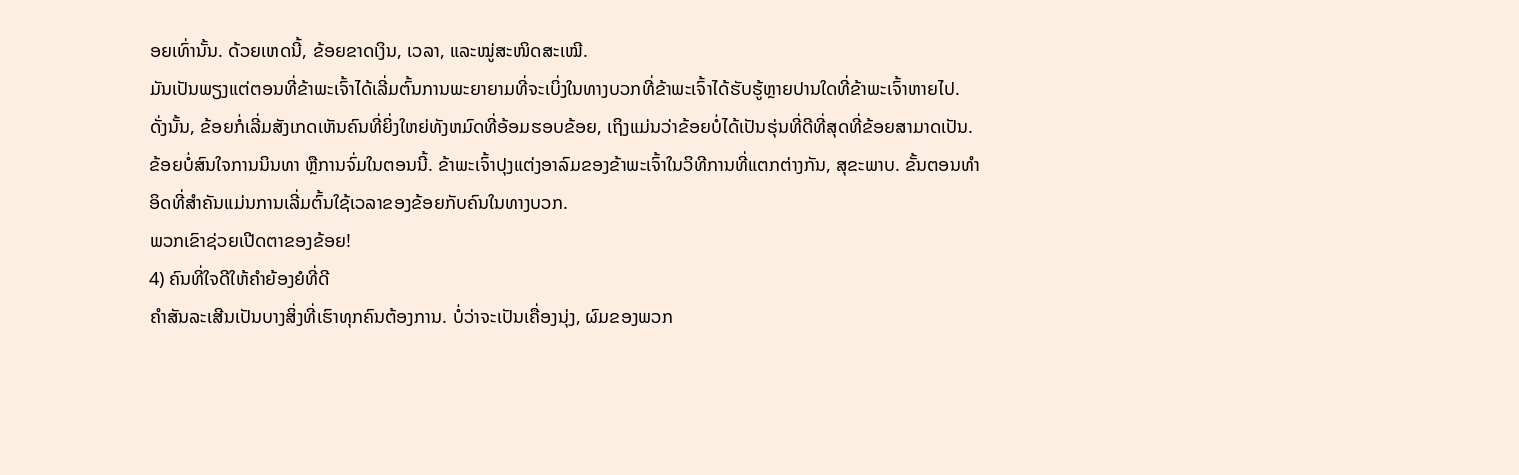ອຍເທົ່ານັ້ນ. ດ້ວຍເຫດນີ້, ຂ້ອຍຂາດເງິນ, ເວລາ, ແລະໝູ່ສະໜິດສະເໝີ.
ມັນເປັນພຽງແຕ່ຕອນທີ່ຂ້າພະເຈົ້າໄດ້ເລີ່ມຕົ້ນການພະຍາຍາມທີ່ຈະເບິ່ງໃນທາງບວກທີ່ຂ້າພະເຈົ້າໄດ້ຮັບຮູ້ຫຼາຍປານໃດທີ່ຂ້າພະເຈົ້າຫາຍໄປ. ດັ່ງນັ້ນ, ຂ້ອຍກໍ່ເລີ່ມສັງເກດເຫັນຄົນທີ່ຍິ່ງໃຫຍ່ທັງຫມົດທີ່ອ້ອມຮອບຂ້ອຍ, ເຖິງແມ່ນວ່າຂ້ອຍບໍ່ໄດ້ເປັນຮຸ່ນທີ່ດີທີ່ສຸດທີ່ຂ້ອຍສາມາດເປັນ.
ຂ້ອຍບໍ່ສົນໃຈການນິນທາ ຫຼືການຈົ່ມໃນຕອນນີ້. ຂ້າພະເຈົ້າປຸງແຕ່ງອາລົມຂອງຂ້າພະເຈົ້າໃນວິທີການທີ່ແຕກຕ່າງກັນ, ສຸຂະພາບ. ຂັ້ນຕອນທໍາອິດທີ່ສໍາຄັນແມ່ນການເລີ່ມຕົ້ນໃຊ້ເວລາຂອງຂ້ອຍກັບຄົນໃນທາງບວກ.
ພວກເຂົາຊ່ວຍເປີດຕາຂອງຂ້ອຍ!
4) ຄົນທີ່ໃຈດີໃຫ້ຄຳຍ້ອງຍໍທີ່ດີ
ຄຳສັນລະເສີນເປັນບາງສິ່ງທີ່ເຮົາທຸກຄົນຕ້ອງການ. ບໍ່ວ່າຈະເປັນເຄື່ອງນຸ່ງ, ຜົມຂອງພວກ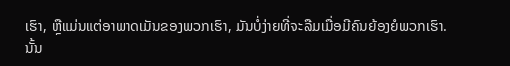ເຮົາ, ຫຼືແມ່ນແຕ່ອາພາດເມັນຂອງພວກເຮົາ, ມັນບໍ່ງ່າຍທີ່ຈະລືມເມື່ອມີຄົນຍ້ອງຍໍພວກເຮົາ.
ນັ້ນ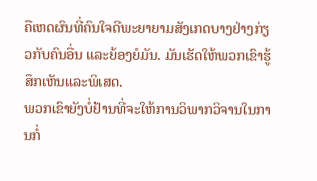ຄືເຫດຜົນທີ່ຄົນໃຈດີພະຍາຍາມສັງເກດບາງຢ່າງກ່ຽວກັບຄົນອື່ນ ແລະຍ້ອງຍໍມັນ. ມັນເຮັດໃຫ້ພວກເຂົາຮູ້ສຶກເຫັນແລະພິເສດ.
ພວກເຂົາຍັງບໍ່ຢ້ານທີ່ຈະໃຫ້ການວິພາກວິຈານໃນການກໍ່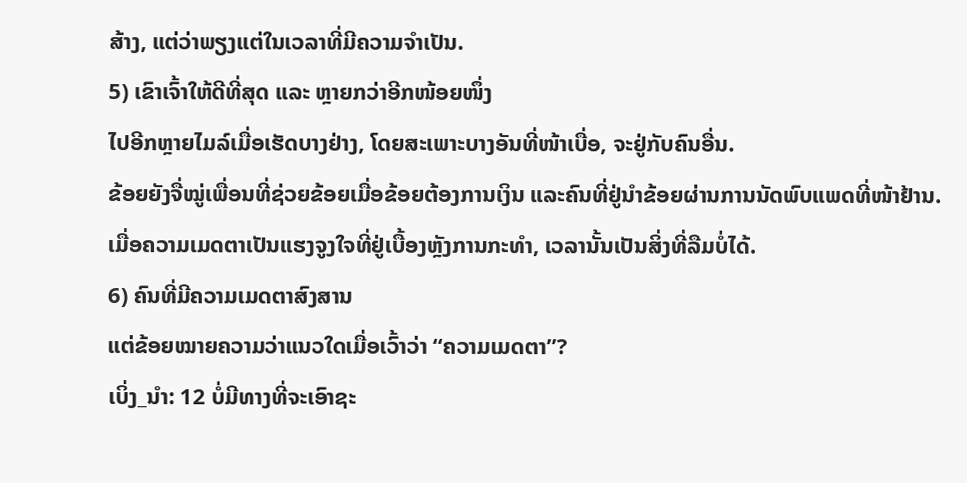ສ້າງ, ແຕ່ວ່າພຽງແຕ່ໃນເວລາທີ່ມີຄວາມຈໍາເປັນ.
5) ເຂົາເຈົ້າໃຫ້ດີທີ່ສຸດ ແລະ ຫຼາຍກວ່າອີກໜ້ອຍໜຶ່ງ
ໄປອີກຫຼາຍໄມລ໌ເມື່ອເຮັດບາງຢ່າງ, ໂດຍສະເພາະບາງອັນທີ່ໜ້າເບື່ອ, ຈະຢູ່ກັບຄົນອື່ນ.
ຂ້ອຍຍັງຈື່ໝູ່ເພື່ອນທີ່ຊ່ວຍຂ້ອຍເມື່ອຂ້ອຍຕ້ອງການເງິນ ແລະຄົນທີ່ຢູ່ນຳຂ້ອຍຜ່ານການນັດພົບແພດທີ່ໜ້າຢ້ານ.
ເມື່ອຄວາມເມດຕາເປັນແຮງຈູງໃຈທີ່ຢູ່ເບື້ອງຫຼັງການກະທຳ, ເວລານັ້ນເປັນສິ່ງທີ່ລືມບໍ່ໄດ້.
6) ຄົນທີ່ມີຄວາມເມດຕາສົງສານ
ແຕ່ຂ້ອຍໝາຍຄວາມວ່າແນວໃດເມື່ອເວົ້າວ່າ “ຄວາມເມດຕາ”?
ເບິ່ງ_ນຳ: 12 ບໍ່ມີທາງທີ່ຈະເອົາຊະ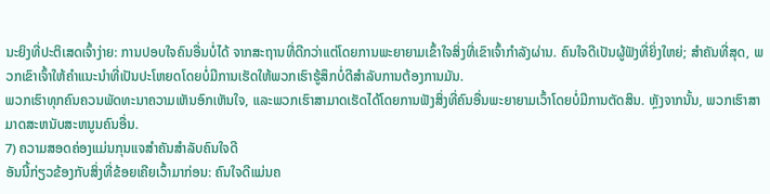ນະຍິງທີ່ປະຕິເສດເຈົ້າງ່າຍ: ການປອບໃຈຄົນອື່ນບໍ່ໄດ້ ຈາກສະຖານທີ່ດີກວ່າແຕ່ໂດຍການພະຍາຍາມເຂົ້າໃຈສິ່ງທີ່ເຂົາເຈົ້າກໍາລັງຜ່ານ. ຄົນໃຈດີເປັນຜູ້ຟັງທີ່ຍິ່ງໃຫຍ່; ສໍາຄັນທີ່ສຸດ, ພວກເຂົາເຈົ້າໃຫ້ຄໍາແນະນໍາທີ່ເປັນປະໂຫຍດໂດຍບໍ່ມີການເຮັດໃຫ້ພວກເຮົາຮູ້ສຶກບໍ່ດີສໍາລັບການຕ້ອງການມັນ.
ພວກເຮົາທຸກຄົນຄວນພັດທະນາຄວາມເຫັນອົກເຫັນໃຈ, ແລະພວກເຮົາສາມາດເຮັດໄດ້ໂດຍການຟັງສິ່ງທີ່ຄົນອື່ນພະຍາຍາມເວົ້າໂດຍບໍ່ມີການຕັດສິນ. ຫຼັງຈາກນັ້ນ, ພວກເຮົາສາມາດສະຫນັບສະຫນູນຄົນອື່ນ.
7) ຄວາມສອດຄ່ອງແມ່ນກຸນແຈສຳຄັນສຳລັບຄົນໃຈດີ
ອັນນີ້ກ່ຽວຂ້ອງກັບສິ່ງທີ່ຂ້ອຍເຄີຍເວົ້າມາກ່ອນ: ຄົນໃຈດີແມ່ນຄ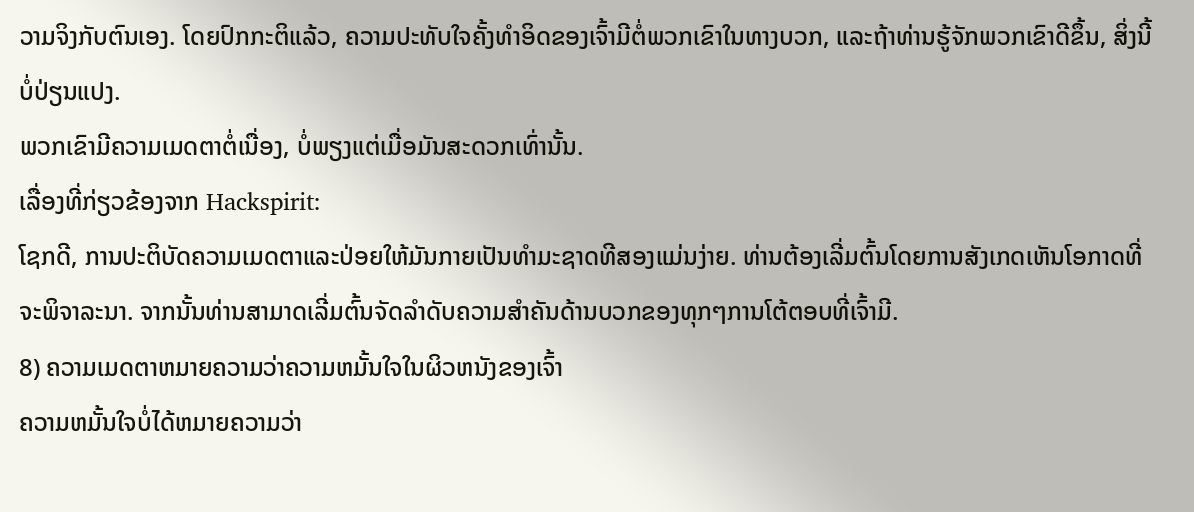ວາມຈິງກັບຕົນເອງ. ໂດຍປົກກະຕິແລ້ວ, ຄວາມປະທັບໃຈຄັ້ງທໍາອິດຂອງເຈົ້າມີຕໍ່ພວກເຂົາໃນທາງບວກ, ແລະຖ້າທ່ານຮູ້ຈັກພວກເຂົາດີຂຶ້ນ, ສິ່ງນີ້ບໍ່ປ່ຽນແປງ.
ພວກເຂົາມີຄວາມເມດຕາຕໍ່ເນື່ອງ, ບໍ່ພຽງແຕ່ເມື່ອມັນສະດວກເທົ່ານັ້ນ.
ເລື່ອງທີ່ກ່ຽວຂ້ອງຈາກ Hackspirit:
ໂຊກດີ, ການປະຕິບັດຄວາມເມດຕາແລະປ່ອຍໃຫ້ມັນກາຍເປັນທໍາມະຊາດທີສອງແມ່ນງ່າຍ. ທ່ານຕ້ອງເລີ່ມຕົ້ນໂດຍການສັງເກດເຫັນໂອກາດທີ່ຈະພິຈາລະນາ. ຈາກນັ້ນທ່ານສາມາດເລີ່ມຕົ້ນຈັດລໍາດັບຄວາມສໍາຄັນດ້ານບວກຂອງທຸກໆການໂຕ້ຕອບທີ່ເຈົ້າມີ.
8) ຄວາມເມດຕາຫມາຍຄວາມວ່າຄວາມຫມັ້ນໃຈໃນຜິວຫນັງຂອງເຈົ້າ
ຄວາມຫມັ້ນໃຈບໍ່ໄດ້ຫມາຍຄວາມວ່າ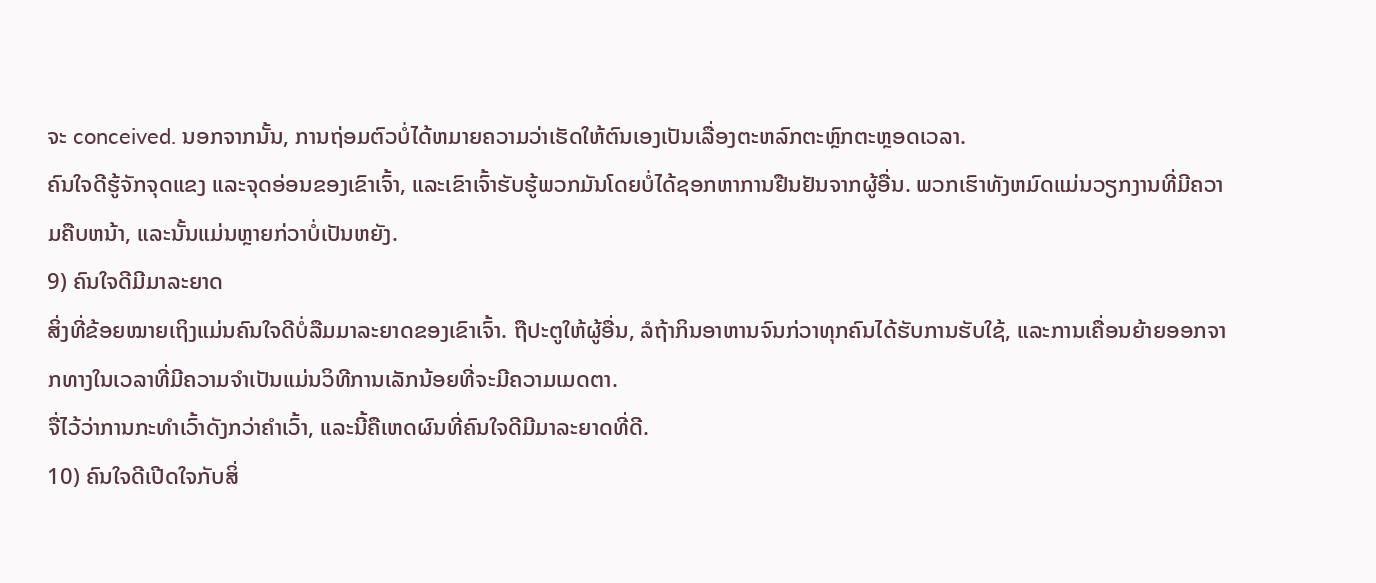ຈະ conceived. ນອກຈາກນັ້ນ, ການຖ່ອມຕົວບໍ່ໄດ້ຫມາຍຄວາມວ່າເຮັດໃຫ້ຕົນເອງເປັນເລື່ອງຕະຫລົກຕະຫຼົກຕະຫຼອດເວລາ.
ຄົນໃຈດີຮູ້ຈັກຈຸດແຂງ ແລະຈຸດອ່ອນຂອງເຂົາເຈົ້າ, ແລະເຂົາເຈົ້າຮັບຮູ້ພວກມັນໂດຍບໍ່ໄດ້ຊອກຫາການຢືນຢັນຈາກຜູ້ອື່ນ. ພວກເຮົາທັງຫມົດແມ່ນວຽກງານທີ່ມີຄວາມຄືບຫນ້າ, ແລະນັ້ນແມ່ນຫຼາຍກ່ວາບໍ່ເປັນຫຍັງ.
9) ຄົນໃຈດີມີມາລະຍາດ
ສິ່ງທີ່ຂ້ອຍໝາຍເຖິງແມ່ນຄົນໃຈດີບໍ່ລືມມາລະຍາດຂອງເຂົາເຈົ້າ. ຖືປະຕູໃຫ້ຜູ້ອື່ນ, ລໍຖ້າກິນອາຫານຈົນກ່ວາທຸກຄົນໄດ້ຮັບການຮັບໃຊ້, ແລະການເຄື່ອນຍ້າຍອອກຈາກທາງໃນເວລາທີ່ມີຄວາມຈໍາເປັນແມ່ນວິທີການເລັກນ້ອຍທີ່ຈະມີຄວາມເມດຕາ.
ຈື່ໄວ້ວ່າການກະທຳເວົ້າດັງກວ່າຄຳເວົ້າ, ແລະນີ້ຄືເຫດຜົນທີ່ຄົນໃຈດີມີມາລະຍາດທີ່ດີ.
10) ຄົນໃຈດີເປີດໃຈກັບສິ່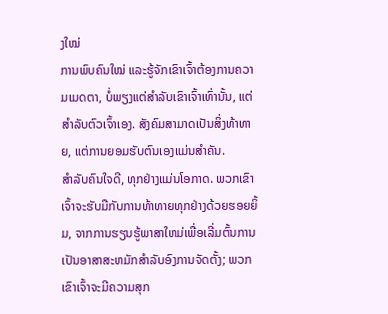ງໃໝ່
ການພົບຄົນໃໝ່ ແລະຮູ້ຈັກເຂົາເຈົ້າຕ້ອງການຄວາມເມດຕາ, ບໍ່ພຽງແຕ່ສຳລັບເຂົາເຈົ້າເທົ່ານັ້ນ, ແຕ່ສຳລັບຕົວເຈົ້າເອງ. ສັງຄົມສາມາດເປັນສິ່ງທ້າທາຍ, ແຕ່ການຍອມຮັບຕົນເອງແມ່ນສໍາຄັນ.
ສຳລັບຄົນໃຈດີ, ທຸກຢ່າງແມ່ນໂອກາດ. ພວກເຂົາເຈົ້າຈະຮັບມືກັບການທ້າທາຍທຸກຢ່າງດ້ວຍຮອຍຍິ້ມ, ຈາກການຮຽນຮູ້ພາສາໃຫມ່ເພື່ອເລີ່ມຕົ້ນການເປັນອາສາສະຫມັກສໍາລັບອົງການຈັດຕັ້ງ; ພວກເຂົາເຈົ້າຈະມີຄວາມສຸກ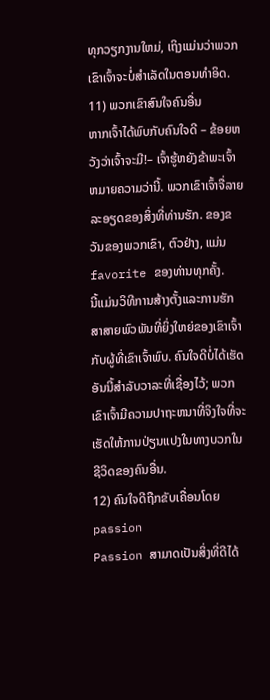ທຸກວຽກງານໃຫມ່, ເຖິງແມ່ນວ່າພວກເຂົາເຈົ້າຈະບໍ່ສໍາເລັດໃນຕອນທໍາອິດ.
11) ພວກເຂົາສົນໃຈຄົນອື່ນ
ຫາກເຈົ້າໄດ້ພົບກັບຄົນໃຈດີ – ຂ້ອຍຫວັງວ່າເຈົ້າຈະມີ!– ເຈົ້າຮູ້ຫຍັງຂ້າພະເຈົ້າຫມາຍຄວາມວ່ານີ້. ພວກເຂົາເຈົ້າຈື່ລາຍລະອຽດຂອງສິ່ງທີ່ທ່ານຮັກ. ຂອງຂວັນຂອງພວກເຂົາ, ຕົວຢ່າງ, ແມ່ນ favorite ຂອງທ່ານທຸກຄັ້ງ.
ນີ້ແມ່ນວິທີການສ້າງຕັ້ງແລະການຮັກສາສາຍພົວພັນທີ່ຍິ່ງໃຫຍ່ຂອງເຂົາເຈົ້າກັບຜູ້ທີ່ເຂົາເຈົ້າພົບ. ຄົນໃຈດີບໍ່ໄດ້ເຮັດອັນນີ້ສໍາລັບວາລະທີ່ເຊື່ອງໄວ້; ພວກເຂົາເຈົ້າມີຄວາມປາຖະຫນາທີ່ຈິງໃຈທີ່ຈະເຮັດໃຫ້ການປ່ຽນແປງໃນທາງບວກໃນຊີວິດຂອງຄົນອື່ນ.
12) ຄົນໃຈດີຖືກຂັບເຄື່ອນໂດຍ passion
Passion ສາມາດເປັນສິ່ງທີ່ດີໄດ້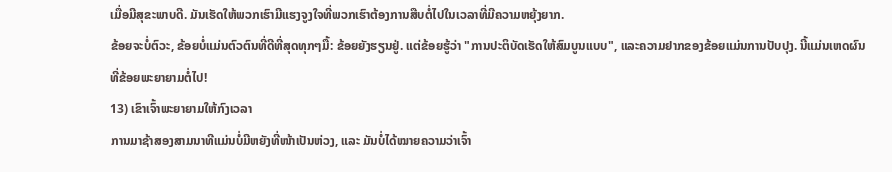ເມື່ອມີສຸຂະພາບດີ. ມັນເຮັດໃຫ້ພວກເຮົາມີແຮງຈູງໃຈທີ່ພວກເຮົາຕ້ອງການສືບຕໍ່ໄປໃນເວລາທີ່ມີຄວາມຫຍຸ້ງຍາກ.
ຂ້ອຍຈະບໍ່ຕົວະ, ຂ້ອຍບໍ່ແມ່ນຕົວຕົນທີ່ດີທີ່ສຸດທຸກໆມື້: ຂ້ອຍຍັງຮຽນຢູ່. ແຕ່ຂ້ອຍຮູ້ວ່າ "ການປະຕິບັດເຮັດໃຫ້ສົມບູນແບບ", ແລະຄວາມຢາກຂອງຂ້ອຍແມ່ນການປັບປຸງ. ນີ້ແມ່ນເຫດຜົນທີ່ຂ້ອຍພະຍາຍາມຕໍ່ໄປ!
13) ເຂົາເຈົ້າພະຍາຍາມໃຫ້ກົງເວລາ
ການມາຊ້າສອງສາມນາທີແມ່ນບໍ່ມີຫຍັງທີ່ໜ້າເປັນຫ່ວງ, ແລະ ມັນບໍ່ໄດ້ໝາຍຄວາມວ່າເຈົ້າ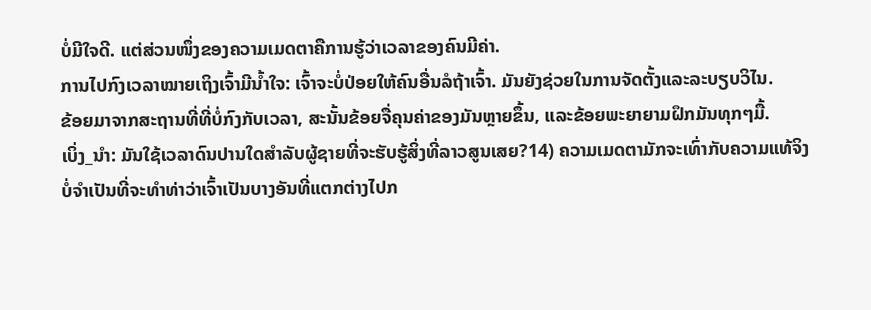ບໍ່ມີໃຈດີ. ແຕ່ສ່ວນໜຶ່ງຂອງຄວາມເມດຕາຄືການຮູ້ວ່າເວລາຂອງຄົນມີຄ່າ.
ການໄປກົງເວລາໝາຍເຖິງເຈົ້າມີນໍ້າໃຈ: ເຈົ້າຈະບໍ່ປ່ອຍໃຫ້ຄົນອື່ນລໍຖ້າເຈົ້າ. ມັນຍັງຊ່ວຍໃນການຈັດຕັ້ງແລະລະບຽບວິໄນ.
ຂ້ອຍມາຈາກສະຖານທີ່ທີ່ບໍ່ກົງກັບເວລາ, ສະນັ້ນຂ້ອຍຈື່ຄຸນຄ່າຂອງມັນຫຼາຍຂຶ້ນ, ແລະຂ້ອຍພະຍາຍາມຝຶກມັນທຸກໆມື້.
ເບິ່ງ_ນຳ: ມັນໃຊ້ເວລາດົນປານໃດສໍາລັບຜູ້ຊາຍທີ່ຈະຮັບຮູ້ສິ່ງທີ່ລາວສູນເສຍ?14) ຄວາມເມດຕາມັກຈະເທົ່າກັບຄວາມແທ້ຈິງ
ບໍ່ຈຳເປັນທີ່ຈະທຳທ່າວ່າເຈົ້າເປັນບາງອັນທີ່ແຕກຕ່າງໄປກ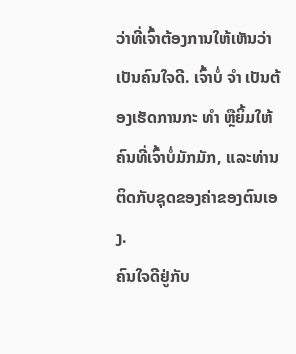ວ່າທີ່ເຈົ້າຕ້ອງການໃຫ້ເຫັນວ່າເປັນຄົນໃຈດີ. ເຈົ້າບໍ່ ຈຳ ເປັນຕ້ອງເຮັດການກະ ທຳ ຫຼືຍິ້ມໃຫ້ຄົນທີ່ເຈົ້າບໍ່ມັກມັກ, ແລະທ່ານຕິດກັບຊຸດຂອງຄ່າຂອງຕົນເອງ.
ຄົນໃຈດີຢູ່ກັບ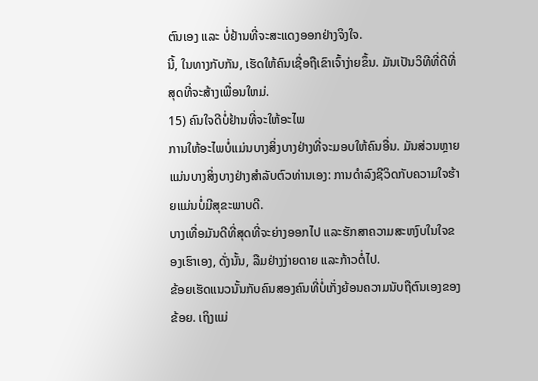ຕົນເອງ ແລະ ບໍ່ຢ້ານທີ່ຈະສະແດງອອກຢ່າງຈິງໃຈ.
ນີ້, ໃນທາງກັບກັນ, ເຮັດໃຫ້ຄົນເຊື່ອຖືເຂົາເຈົ້າງ່າຍຂຶ້ນ. ມັນເປັນວິທີທີ່ດີທີ່ສຸດທີ່ຈະສ້າງເພື່ອນໃຫມ່.
15) ຄົນໃຈດີບໍ່ຢ້ານທີ່ຈະໃຫ້ອະໄພ
ການໃຫ້ອະໄພບໍ່ແມ່ນບາງສິ່ງບາງຢ່າງທີ່ຈະມອບໃຫ້ຄົນອື່ນ. ມັນສ່ວນຫຼາຍແມ່ນບາງສິ່ງບາງຢ່າງສໍາລັບຕົວທ່ານເອງ: ການດໍາລົງຊີວິດກັບຄວາມໃຈຮ້າຍແມ່ນບໍ່ມີສຸຂະພາບດີ.
ບາງເທື່ອມັນດີທີ່ສຸດທີ່ຈະຍ່າງອອກໄປ ແລະຮັກສາຄວາມສະຫງົບໃນໃຈຂອງເຮົາເອງ, ດັ່ງນັ້ນ, ລືມຢ່າງງ່າຍດາຍ ແລະກ້າວຕໍ່ໄປ.
ຂ້ອຍເຮັດແນວນັ້ນກັບຄົນສອງຄົນທີ່ບໍ່ເກັ່ງຍ້ອນຄວາມນັບຖືຕົນເອງຂອງຂ້ອຍ. ເຖິງແມ່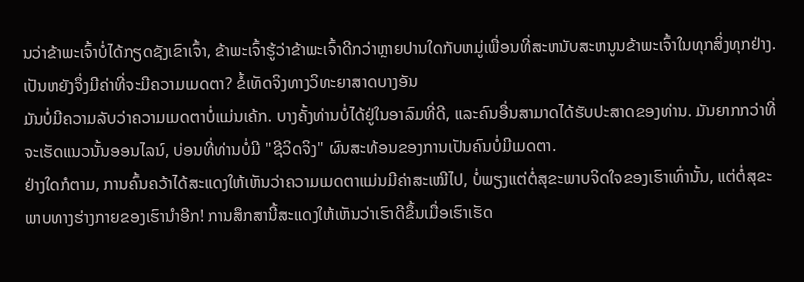ນວ່າຂ້າພະເຈົ້າບໍ່ໄດ້ກຽດຊັງເຂົາເຈົ້າ, ຂ້າພະເຈົ້າຮູ້ວ່າຂ້າພະເຈົ້າດີກວ່າຫຼາຍປານໃດກັບຫມູ່ເພື່ອນທີ່ສະຫນັບສະຫນູນຂ້າພະເຈົ້າໃນທຸກສິ່ງທຸກຢ່າງ.
ເປັນຫຍັງຈຶ່ງມີຄ່າທີ່ຈະມີຄວາມເມດຕາ? ຂໍ້ເທັດຈິງທາງວິທະຍາສາດບາງອັນ
ມັນບໍ່ມີຄວາມລັບວ່າຄວາມເມດຕາບໍ່ແມ່ນເຄ້ກ. ບາງຄັ້ງທ່ານບໍ່ໄດ້ຢູ່ໃນອາລົມທີ່ດີ, ແລະຄົນອື່ນສາມາດໄດ້ຮັບປະສາດຂອງທ່ານ. ມັນຍາກກວ່າທີ່ຈະເຮັດແນວນັ້ນອອນໄລນ໌, ບ່ອນທີ່ທ່ານບໍ່ມີ "ຊີວິດຈິງ" ຜົນສະທ້ອນຂອງການເປັນຄົນບໍ່ມີເມດຕາ.
ຢ່າງໃດກໍຕາມ, ການຄົ້ນຄວ້າໄດ້ສະແດງໃຫ້ເຫັນວ່າຄວາມເມດຕາແມ່ນມີຄ່າສະເໝີໄປ, ບໍ່ພຽງແຕ່ຕໍ່ສຸຂະພາບຈິດໃຈຂອງເຮົາເທົ່ານັ້ນ, ແຕ່ຕໍ່ສຸຂະພາບທາງຮ່າງກາຍຂອງເຮົານຳອີກ! ການສຶກສານີ້ສະແດງໃຫ້ເຫັນວ່າເຮົາດີຂຶ້ນເມື່ອເຮົາເຮັດ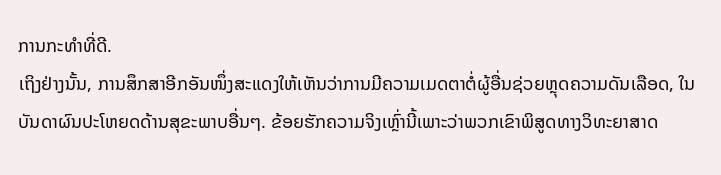ການກະທຳທີ່ດີ.
ເຖິງຢ່າງນັ້ນ, ການສຶກສາອີກອັນໜຶ່ງສະແດງໃຫ້ເຫັນວ່າການມີຄວາມເມດຕາຕໍ່ຜູ້ອື່ນຊ່ວຍຫຼຸດຄວາມດັນເລືອດ, ໃນບັນດາຜົນປະໂຫຍດດ້ານສຸຂະພາບອື່ນໆ. ຂ້ອຍຮັກຄວາມຈິງເຫຼົ່ານີ້ເພາະວ່າພວກເຂົາພິສູດທາງວິທະຍາສາດ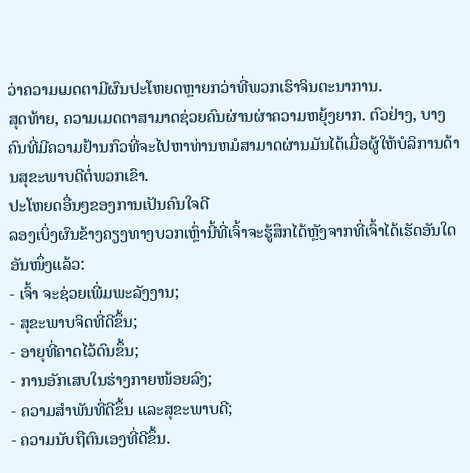ວ່າຄວາມເມດຕາມີຜົນປະໂຫຍດຫຼາຍກວ່າທີ່ພວກເຮົາຈິນຕະນາການ.
ສຸດທ້າຍ, ຄວາມເມດຕາສາມາດຊ່ວຍຄົນຜ່ານຜ່າຄວາມຫຍຸ້ງຍາກ. ຕົວຢ່າງ, ບາງຄົນທີ່ມີຄວາມຢ້ານກົວທີ່ຈະໄປຫາທ່ານຫມໍສາມາດຜ່ານມັນໄດ້ເມື່ອຜູ້ໃຫ້ບໍລິການດ້ານສຸຂະພາບດີຕໍ່ພວກເຂົາ.
ປະໂຫຍດອື່ນໆຂອງການເປັນຄົນໃຈດີ
ລອງເບິ່ງຜົນຂ້າງຄຽງທາງບວກເຫຼົ່ານີ້ທີ່ເຈົ້າຈະຮູ້ສຶກໄດ້ຫຼັງຈາກທີ່ເຈົ້າໄດ້ເຮັດອັນໃດອັນໜຶ່ງແລ້ວ:
- ເຈົ້າ ຈະຊ່ວຍເພີ່ມພະລັງງານ;
- ສຸຂະພາບຈິດທີ່ດີຂຶ້ນ;
- ອາຍຸທີ່ຄາດໄວ້ດົນຂຶ້ນ;
- ການອັກເສບໃນຮ່າງກາຍໜ້ອຍລົງ;
- ຄວາມສໍາພັນທີ່ດີຂຶ້ນ ແລະສຸຂະພາບດີ;
- ຄວາມນັບຖືຕົນເອງທີ່ດີຂຶ້ນ.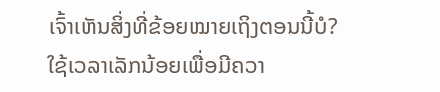ເຈົ້າເຫັນສິ່ງທີ່ຂ້ອຍໝາຍເຖິງຕອນນີ້ບໍ? ໃຊ້ເວລາເລັກນ້ອຍເພື່ອມີຄວາ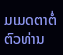ມເມດຕາຕໍ່ຕົວທ່ານ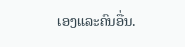ເອງແລະຄົນອື່ນ.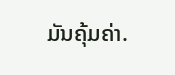ມັນຄຸ້ມຄ່າ.